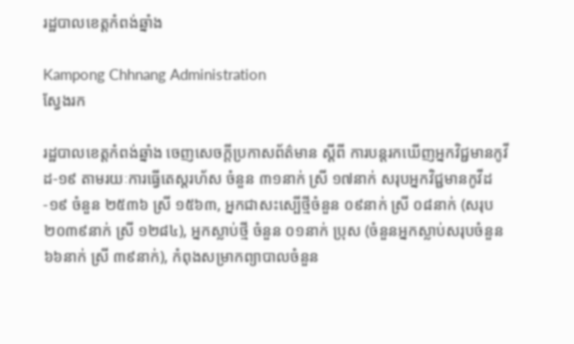រដ្ឋបាលខេត្តកំពង់ឆ្នាំង

Kampong Chhnang Administration
ស្វែងរក

រដ្ឋបាលខេត្តកំពង់ឆ្នាំង ចេញសេចក្តីប្រកាសព័ត៌មាន ស្តីពី ការបន្តរកឃើញអ្នកវិជ្ជមានកូវីដ-១៩ តាមរយៈការធ្វើតេស្តរហ័ស ចំនួន ៣១នាក់ ស្រី ១៧នាក់ សរុបអ្នកវិជ្ជមានកូវីដ-១៩ ចំនួន ២៥៣៦ ស្រី ១៥៦៣, អ្នកជាសះស្បើថ្មីចំនួន ០៩នាក់ ស្រី ០៨នាក់ (សរុប ២០៣៩នាក់ ស្រី ១២៨៤), អ្នកស្លាប់ថ្មី ចំនួន ០១នាក់ ប្រុស (ចំនួនអ្នកស្លាប់សរុបចំនួន ៦៦នាក់ ស្រី ៣៩នាក់), កំពុងសម្រាកព្យាបាលចំនួន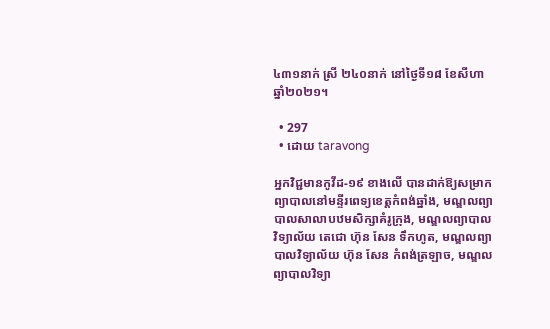៤៣១នាក់ ស្រី ២៤០នាក់ នៅថ្ងៃទី១៨ ខែសីហា ឆ្នាំ២០២១។

  • 297
  • ដោយ taravong

អ្នកវិជ្ជមានកូវីដ-១៩ ខាងលើ បានដាក់ឱ្យសម្រាក ព្យាបាលនៅមន្ទីរពេទ្យខេត្តកំពង់ឆ្នាំង, មណ្ឌលព្យាបាលសាលាបឋមសិក្សាគំរូក្រុង, មណ្ឌលព្យាបាល វិទ្យាល័យ តេជោ ហ៊ុន សែន ទឹកហូត, មណ្ឌលព្យាបាលវិទ្យាល័យ ហ៊ុន សែន កំពង់ត្រឡាច, មណ្ឌលព្យាបាលវិទ្យា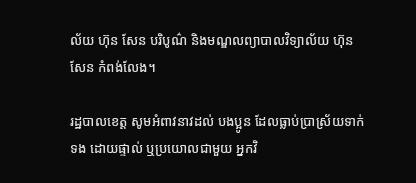ល័យ ហ៊ុន សែន បរិបូណ៌ និងមណ្ឌលព្យាបាលវិទ្យាល័យ ហ៊ុន សែន កំពង់លែង។

រដ្ឋបាលខេត្ត សូមអំពាវនាវដល់ បងប្អូន ដែលធ្លាប់ប្រាស្រ័យទាក់ទង ដោយផ្ទាល់ ឬប្រយោលជាមួយ អ្នកវិ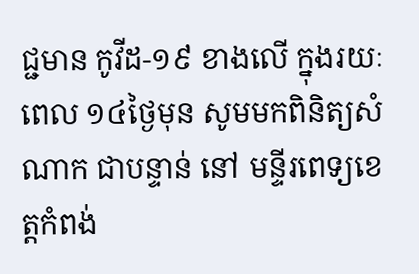ជ្ជមាន កូវីដ-១៩ ខាងលើ ក្នុងរយៈពេល ១៤ថ្ងៃមុន សូមមកពិនិត្យសំណាក ជាបន្ទាន់ នៅ មន្ទីរពេទ្យខេត្តកំពង់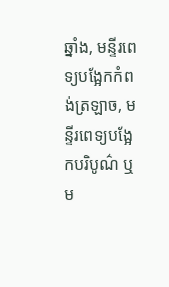ឆ្នាំង, មន្ទីរពេទ្យបង្អែកកំពង់ត្រឡាច, មន្ទីរពេទ្យបង្អែកបរិបូណ៌ ឬម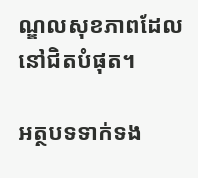ណ្ឌលសុខភាពដែលនៅជិតបំផុត។

អត្ថបទទាក់ទង